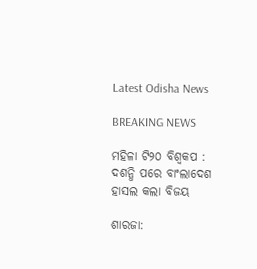Latest Odisha News

BREAKING NEWS

ମହିଳା ଟି୨୦ ବିଶ୍ୱକପ : ଦଶନ୍ଧି ପରେ ବାଂଲାଦେଶ ହାସଲ କଲା ବିଜୟ

ଶାରଜା: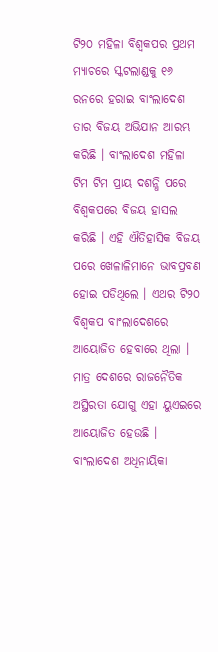ଟି୨୦ ମହିଳା ବିଶ୍ୱକପର ପ୍ରଥମ ମ୍ୟାଚରେ ସ୍କଟଲାଣ୍ଡକୁ ୧୬ ରନରେ ହରାଇ ବାଂଲାଦେଶ ତାର ବିଜୟ ଅଭିଯାନ ଆରମ୍ଭ କରିଛି । ବାଂଲାଦେଶ ମହିଳା ଟିମ ଟିମ ପ୍ରାୟ ଦଶନ୍ଧି ପରେ ବିଶ୍ୱକପରେ ବିଜୟ ହାସଲ କରିଛି । ଏହି ଐତିହାସିକ ବିଜୟ ପରେ ଖେଳାଳିମାନେ ଭାବପ୍ରବଣ ହୋଇ ପଡିଥିଲେ । ଏଥର ଟି୨୦ ବିଶ୍ୱକପ ବାଂଲାଦେଶରେ ଆୟୋଜିତ ହେବାରେ ଥିଲା । ମାତ୍ର ଦେଶରେ ରାଜନୈତିକ ଅସ୍ଥିରତା ଯୋଗୁ ଏହା ୟୁଏଇରେ ଆୟୋଜିତ ହେଉଛି । ବାଂଲାଦେଶ ଅଧିନାୟିକା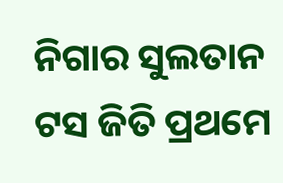ନିଗାର ସୁଲତାନ ଟସ ଜିତି ପ୍ରଥମେ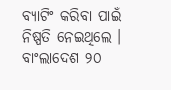ବ୍ୟାଟିଂ କରିବା ପାଇଁ ନିଷ୍ପତି ନେଇଥିଲେ । ବାଂଲାଦେଶ ୨୦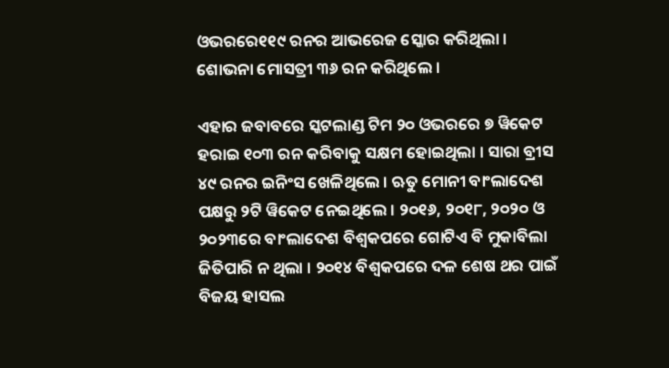ଓଭରରେ୧୧୯ ରନର ଆଭରେଜ ସ୍କୋର କରିଥିଲା । ଶୋଭନା ମୋସତ୍ରୀ ୩୬ ରନ କରିଥିଲେ ।

ଏହାର ଜବାବରେ ସ୍କଟଲାଣ୍ଡ ଟିମ ୨୦ ଓଭରରେ ୭ ୱିକେଟ ହରାଇ ୧୦୩ ରନ କରିବାକୁ ସକ୍ଷମ ହୋଇଥିଲା । ସାରା ବ୍ରୀସ ୪୯ ରନର ଇନିଂସ ଖେଳିଥିଲେ । ଋତୁ ମୋନୀ ବାଂଲାଦେଶ ପକ୍ଷରୁ ୨ଟି ୱିକେଟ ନେଇଥିଲେ । ୨୦୧୬, ୨୦୧୮, ୨୦୨୦ ଓ ୨୦୨୩ରେ ବାଂଲାଦେଶ ବିଶ୍ୱକପରେ ଗୋଟିଏ ବି ମୁକାବିଲା ଜିତିପାରି ନ ଥିଲା । ୨୦୧୪ ବିଶ୍ୱକପରେ ଦଳ ଶେଷ ଥର ପାଇଁ ବିଜୟ ହାସଲ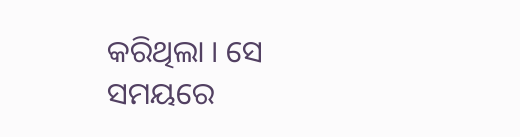କରିଥିଲା । ସେ ସମୟରେ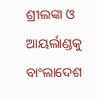ଶ୍ରୀଲଙ୍କା ଓ ଆୟର୍ଲାଣ୍ଡକୁ ବାଂଲାଦେଶ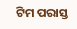ଟିମ ପରାସ୍ତ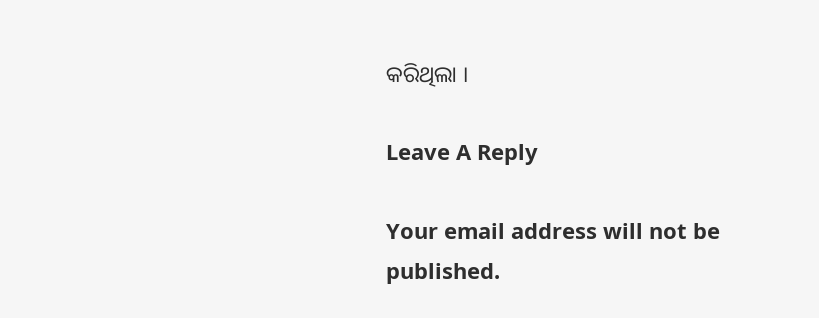କରିଥିଲା ।

Leave A Reply

Your email address will not be published.